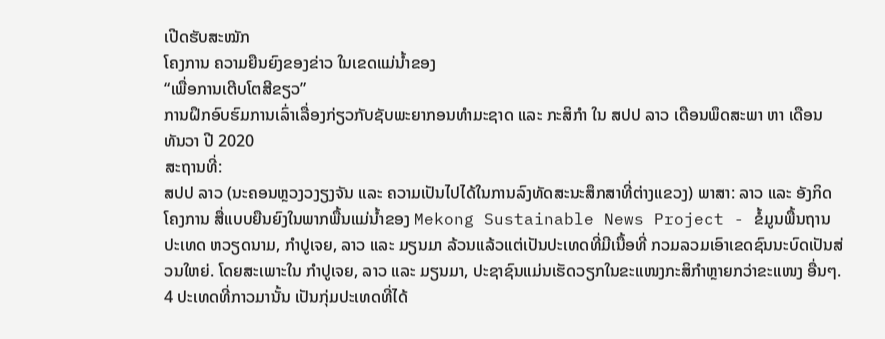ເປີດຮັບສະໝັກ
ໂຄງການ ຄວາມຍືນຍົງຂອງຂ່າວ ໃນເຂດແມ່ນໍ້າຂອງ
“ເພື່ອການເຕີບໂຕສີຂຽວ”
ການຝຶກອົບຮົມການເລົ່າເລື່ອງກ່ຽວກັບຊັບພະຍາກອນທຳມະຊາດ ແລະ ກະສິກຳ ໃນ ສປປ ລາວ ເດືອນພຶດສະພາ ຫາ ເດືອນ ທັນວາ ປີ 2020
ສະຖານທີ່:
ສປປ ລາວ (ນະຄອນຫຼວງວງຽງຈັນ ແລະ ຄວາມເປັນໄປໄດ້ໃນການລົງທັດສະນະສຶກສາທີ່ຕ່າງແຂວງ) ພາສາ: ລາວ ແລະ ອັງກິດ
ໂຄງການ ສື່ແບບຍືນຍົງໃນພາກພື້ນແມ່ນໍ້າຂອງ Mekong Sustainable News Project - ຂໍ້ມູນພື້ນຖານ
ປະເທດ ຫວຽດນາມ, ກຳປູເຈຍ, ລາວ ແລະ ມຽນມາ ລ້ວນແລ້ວແຕ່ເປັນປະເທດທີ່ມີເນື້ອທີ່ ກວມລວມເອົາເຂດຊົນນະບົດເປັນສ່ວນໃຫຍ່. ໂດຍສະເພາະໃນ ກຳປູເຈຍ, ລາວ ແລະ ມຽນມາ, ປະຊາຊົນແມ່ນເຮັດວຽກໃນຂະແໜງກະສິກຳຫຼາຍກວ່າຂະແໜງ ອື່ນໆ. 4 ປະເທດທີ່ກາວມານັ້ນ ເປັນກຸ່ມປະເທດທີ່ໄດ້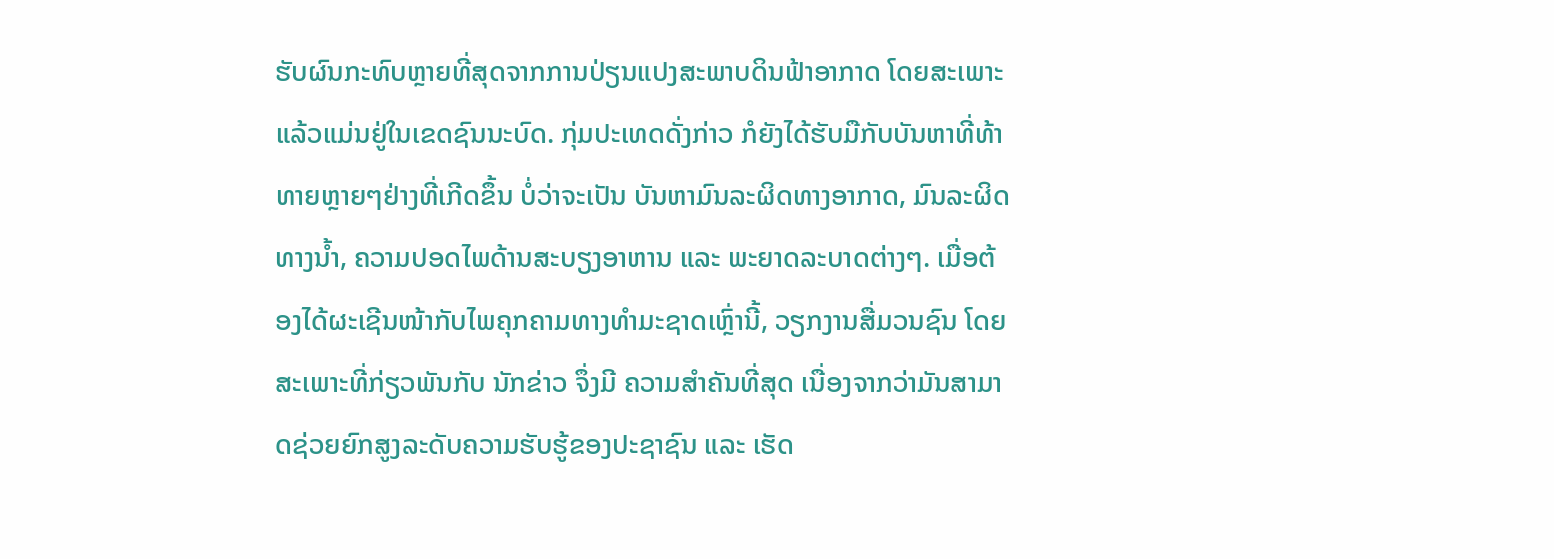ຮັບຜົນກະທົບຫຼາຍທີ່ສຸດຈາກການປ່ຽນແປງສະພາບດິນຟ້າອາກາດ ໂດຍສະເພາະແລ້ວແມ່ນຢູ່ໃນເຂດຊົນນະບົດ. ກຸ່ມປະເທດດັ່ງກ່າວ ກໍຍັງໄດ້ຮັບມືກັບບັນຫາທີ່ທ້າທາຍຫຼາຍໆຢ່າງທີ່ເກີດຂຶ້ນ ບໍ່ວ່າຈະເປັນ ບັນຫາມົນລະຜິດທາງອາກາດ, ມົນລະຜິດທາງນໍ້າ, ຄວາມປອດໄພດ້ານສະບຽງອາຫານ ແລະ ພະຍາດລະບາດຕ່າງໆ. ເມື່ອຕ້ອງໄດ້ຜະເຊີນໜ້າກັບໄພຄຸກຄາມທາງທຳມະຊາດເຫຼົ່ານີ້, ວຽກງານສື່ມວນຊົນ ໂດຍສະເພາະທີ່ກ່ຽວພັນກັບ ນັກຂ່າວ ຈຶ່ງມີ ຄວາມສຳຄັນທີ່ສຸດ ເນື່ອງຈາກວ່າມັນສາມາດຊ່ວຍຍົກສູງລະດັບຄວາມຮັບຮູ້ຂອງປະຊາຊົນ ແລະ ເຮັດ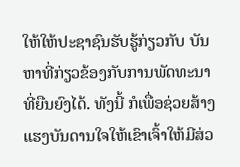ໃຫ້ໃຫ້ປະຊາຊົນຮັບຮູ້ກ່ຽວກັບ ບັນຫາທີ່ກ່ຽວຂ້ອງກັບການພັດທະນາທີ່ຍືນຍົງໄດ້. ທັງນີ້ ກໍເພື່ອຊ່ວຍສ້າງແຮງບັນດານໃຈໃຫ້ເຂົາເຈົ້າໃຫ້ມີສ່ວ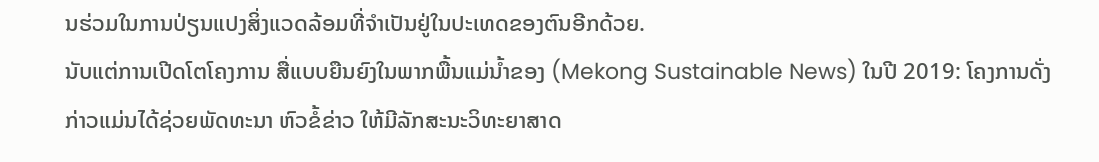ນຮ່ວມໃນການປ່ຽນແປງສິ່ງແວດລ້ອມທີ່ຈຳເປັນຢູ່ໃນປະເທດຂອງຕົນອີກດ້ວຍ.
ນັບແຕ່ການເປີດໂຕໂຄງການ ສື່ແບບຍືນຍົງໃນພາກພື້ນແມ່ນໍ້າຂອງ (Mekong Sustainable News) ໃນປີ 2019: ໂຄງການດັ່ງກ່າວແມ່ນໄດ້ຊ່ວຍພັດທະນາ ຫົວຂໍ້ຂ່າວ ໃຫ້ມີລັກສະນະວິທະຍາສາດ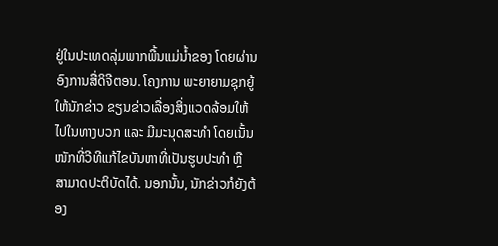ຢູ່ໃນປະເທດລຸ່ມພາກພື້ນແມ່ນໍ້າຂອງ ໂດຍຜ່ານອົງການສື່ດິຈີຕອນ. ໂຄງການ ພະຍາຍາມຊຸກຍູ້ ໃຫ້ນັກຂ່າວ ຂຽນຂ່າວເລື່ອງສິ່ງແວດລ້ອມໃຫ້ໄປໃນທາງບວກ ແລະ ມີມະນຸດສະທຳ ໂດຍເນັ້ນໜັກທີ່ວີທີແກ້ໄຂບັນຫາທີ່ເປັນຮູບປະທຳ ຫຼື ສາມາດປະຕິບັດໄດ້. ນອກນັ້ນ, ນັກຂ່າວກໍຍັງຕ້ອງ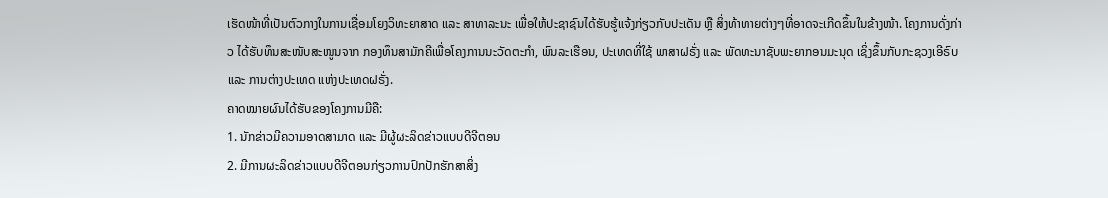ເຮັດໜ້າທີ່ເປັນຕົວກາງໃນການເຊື່ອມໂຍງວິທະຍາສາດ ແລະ ສາທາລະນະ ເພື່ອໃຫ້ປະຊາຊົນໄດ້ຮັບຮູ້ແຈ້ງກ່ຽວກັບປະເດັນ ຫຼື ສິ່ງທ້າທາຍຕ່າງໆທີ່ອາດຈະເກີດຂຶ້ນໃນຂ້າງໜ້າ. ໂຄງການດັ່ງກ່າວ ໄດ້ຮັບທຶນສະໜັບສະໜູນຈາກ ກອງທຶນສາມັກຄີເພື່ອໂຄງການນະວັດຕະກຳ, ພົນລະເຮືອນ, ປະເທດທີ່ໃຊ້ ພາສາຝຣັ່ງ ແລະ ພັດທະນາຊັບພະຍາກອນມະນຸດ ເຊິ່ງຂຶ້ນກັບກະຊວງເອີຣົບ ແລະ ການຕ່າງປະເທດ ແຫ່ງປະເທດຝຣັ່ງ.
ຄາດໝາຍຜົນໄດ້ຮັບຂອງໂຄງການມີຄື:
1. ນັກຂ່າວມີຄວາມອາດສາມາດ ແລະ ມີຜູ້ຜະລິດຂ່າວແບບດີຈີຕອນ
2. ມີການຜະລິດຂ່າວແບບດີຈີຕອນກ່ຽວການປົກປັກຮັກສາສິ່ງ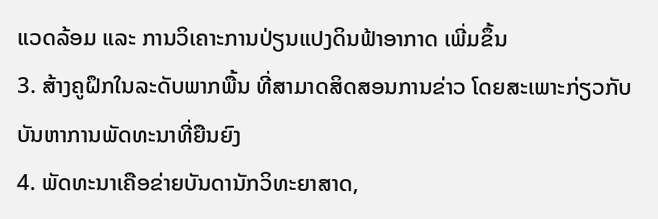ແວດລ້ອມ ແລະ ການວິເຄາະການປ່ຽນແປງດິນຟ້າອາກາດ ເພີ່ມຂຶ້ນ
3. ສ້າງຄູຝຶກໃນລະດັບພາກພື້ນ ທີ່ສາມາດສິດສອນການຂ່າວ ໂດຍສະເພາະກ່ຽວກັບບັນຫາການພັດທະນາທີ່ຍືນຍົງ
4. ພັດທະນາເຄືອຂ່າຍບັນດານັກວິທະຍາສາດ,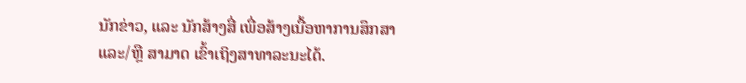ນັກຂ່າວ, ແລະ ນັກສ້າງສື່ ເພື່ອສ້າງເນື້ອຫາການສຶກສາ ແລະ/ຫຼື ສາມາດ ເຂົ້າເຖິງສາທາລະນະໄດ້.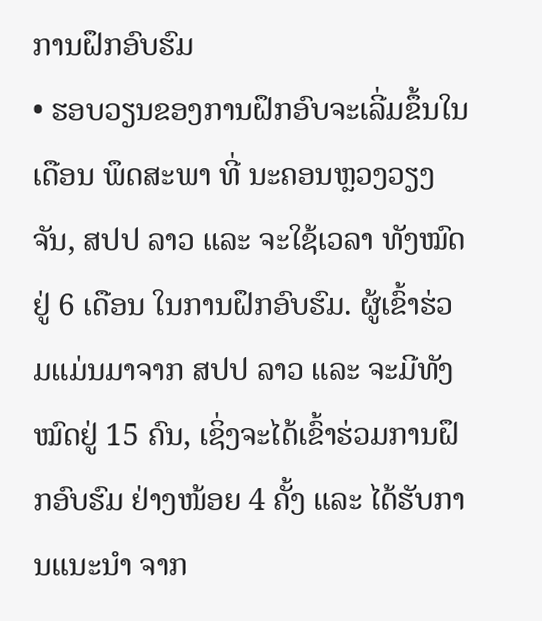ການຝຶກອົບຮົມ
• ຮອບວຽນຂອງການຝຶກອົບຈະເລີ່ມຂຶ້ນໃນ ເດືອນ ພຶດສະພາ ທີ່ ນະຄອນຫຼວງວຽງຈັນ, ສປປ ລາວ ແລະ ຈະໃຊ້ເວລາ ທັງໝົດຢູ່ 6 ເດືອນ ໃນການຝຶກອົບຮົມ. ຜູ້ເຂົ້າຮ່ວມແມ່ນມາຈາກ ສປປ ລາວ ແລະ ຈະມີທັງໝົດຢູ່ 15 ຄົນ, ເຊິ່ງຈະໄດ້ເຂົ້າຮ່ວມການຝຶກອົບຮົມ ຢ່າງໜ້ອຍ 4 ຄັ້ງ ແລະ ໄດ້ຮັບການແນະນຳ ຈາກ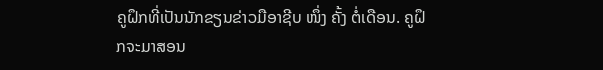ຄູຝຶກທີ່ເປັນນັກຂຽນຂ່າວມືອາຊີບ ໜຶ່ງ ຄັ້ງ ຕໍ່ເດືອນ. ຄູຝຶກຈະມາສອນ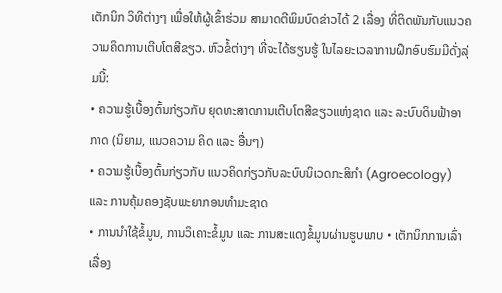ເຕັກນິກ ວິທີຕ່າງໆ ເພື່ອໃຫ້ຜູ້ເຂົ້າຮ່ວມ ສາມາດຕີພິມບົດຂ່າວໄດ້ 2 ເລື່ອງ ທີ່ຕິດພັນກັບແນວຄວາມຄິດການເຕີບໂຕສີຂຽວ. ຫົວຂໍ້ຕ່າງໆ ທີ່ຈະໄດ້ຮຽນຮູ້ ໃນໄລຍະເວລາການຝຶກອົບຮົມມີດັ່ງລຸ່ມນີ້:
• ຄວາມຮູ້ເບື້ອງຕົ້ນກ່ຽວກັບ ຍຸດທະສາດການເຕີບໂຕສີຂຽວແຫ່ງຊາດ ແລະ ລະບົບດິນຟ້າອາກາດ (ນິຍາມ, ແນວຄວາມ ຄິດ ແລະ ອື່ນໆ)
• ຄວາມຮູ້ເບື້ອງຕົ້ນກ່ຽວກັບ ແນວຄິດກ່ຽວກັບລະບົບນິເວດກະສິກຳ (Agroecology) ແລະ ການຄຸ້ມຄອງຊັບພະຍາກອນທຳມະຊາດ
• ການນຳໃຊ້ຂໍ້ມູນ, ການວິເຄາະຂໍ້ມູນ ແລະ ການສະແດງຂໍ້ມູນຜ່ານຮູບພາບ • ເຕັກນິກການເລົ່າເລື່ອງ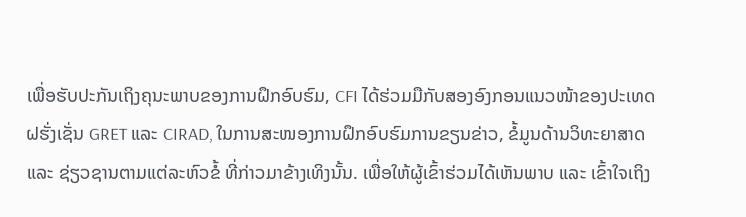ເພື່ອຮັບປະກັນເຖິງຄຸນະພາບຂອງການຝຶກອົບຮົມ, CFI ໄດ້ຮ່ວມມືກັບສອງອົງກອນແນວໜ້າຂອງປະເທດຝຮັ່ງເຊັ່ນ GRET ແລະ CIRAD, ໃນການສະໜອງການຝຶກອົບຮົມການຂຽນຂ່າວ, ຂໍ້ມູນດ້ານວິທະຍາສາດ ແລະ ຊ່ຽວຊານຕາມແຕ່ລະຫົວຂໍ້ ທີ່ກ່າວມາຂ້າງເທິງນັ້ນ. ເພື່ອໃຫ້ຜູ້ເຂົ້າຮ່ວມໄດ້ເຫັນພາບ ແລະ ເຂົ້າໃຈເຖິງ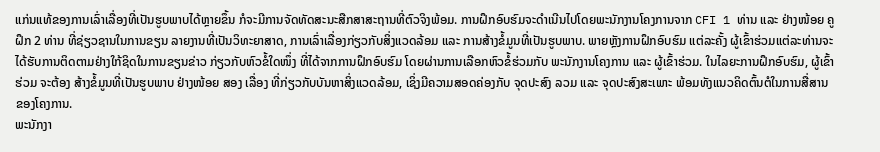ແກ່ນແທ້ຂອງການເລົ່າເລື່ອງທີ່ເປັນຮູບພາບໄດ້ຫຼາຍຂຶ້ນ ກໍຈະມີການຈັດທັດສະນະສືກສາສະຖານທີ່ຕົວຈິງພ້ອມ. ການຝຶກອົບຮົມຈະດຳເນີນໄປໂດຍພະນັກງານໂຄງການຈາກ CFI 1 ທ່ານ ແລະ ຢ່າງໜ້ອຍ ຄູຝຶກ 2 ທ່ານ ທີ່ຊ່ຽວຊານໃນການຂຽນ ລາຍງານທີ່ເປັນວິທະຍາສາດ, ການເລົ່າເລື່ອງກ່ຽວກັບສິ່ງແວດລ້ອມ ແລະ ການສ້າງຂໍ້ມູນທີ່ເປັນຮູບພາບ. ພາຍຫຼັງການຝຶກອົບຮົມ ແຕ່ລະຄັ້ງ ຜູ້ເຂົ້າຮ່ວມແຕ່ລະທ່ານຈະໄດ້ຮັບການຕິດຕາມຢ່າງໃກ້ຊິດໃນການຂຽນຂ່າວ ກ່ຽວກັບຫົວຂໍ້ໃດໜຶ່ງ ທີ່ໄດ້ຈາກການຝຶກອົບຮົມ ໂດຍຜ່ານການເລືອກຫົວຂໍ້ຮ່ວມກັບ ພະນັກງານໂຄງການ ແລະ ຜູ້ເຂົ້າຮ່ວມ. ໃນໄລຍະການຝຶກອົບຮົມ, ຜູ້ເຂົ້າຮ່ວມ ຈະຕ້ອງ ສ້າງຂໍ້ມູນທີ່ເປັນຮູບພາບ ຢ່າງໜ້ອຍ ສອງ ເລື່ອງ ທີ່ກ່ຽວກັບບັນຫາສິ່ງແວດລ້ອມ, ເຊິ່ງມີຄວາມສອດຄ່ອງກັບ ຈຸດປະສົງ ລວມ ແລະ ຈຸດປະສົງສະເພາະ ພ້ອມທັງແນວຄິດຕົ້ນຕໍໃນການສື່ສານຂອງໂຄງການ.
ພະນັກງາ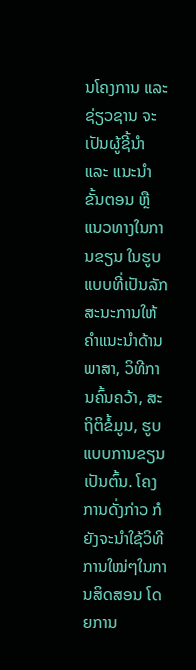ນໂຄງການ ແລະ ຊ່ຽວຊານ ຈະເປັນຜູ້ຊີ້ນຳ ແລະ ແນະນຳ ຂັ້ນຕອນ ຫຼື ແນວທາງໃນການຂຽນ ໃນຮູບແບບທີ່ເປັນລັກສະນະການໃຫ້ຄຳແນະນຳດ້ານພາສາ, ວິທີການຄົ້ນຄວ້າ, ສະຖິຕິຂໍ້ມູນ, ຮູບແບບການຂຽນເປັນຕົ້ນ. ໂຄງການດັ່ງກ່າວ ກໍຍັງຈະນຳໃຊ້ວິທີການໃໝ່ໆໃນການສິດສອນ ໂດຍການ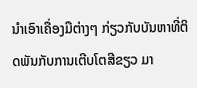ນຳເອົາເຄື່ອງມືຕ່າງໆ ກ່ຽວກັບບັນຫາທີ່ຕິດພັນກັບການເຕີບໂຕສີຂຽວ ມາ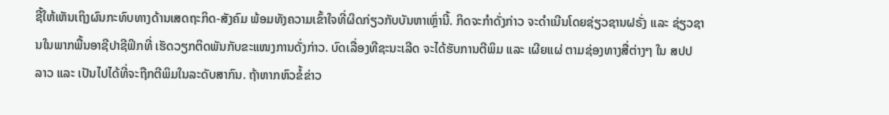ຊີ້ໃຫ້ເຫັນເຖິງຜົນກະທົບທາງດ້ານເສດຖະກິດ-ສັງຄົມ ພ້ອມທັງຄວາມເຂົ້າໃຈທີ່ຜິດກ່ຽວກັບບັນຫາເຫຼົ່ານີ້. ກິດຈະກຳດັ່ງກ່າວ ຈະດຳເນີນໂດຍຊ່ຽວຊານຝຣັ່ງ ແລະ ຊ່ຽວຊານໃນພາກພື້ນອາຊີປາຊີຟິກທີ່ ເຮັດວຽກຕິດພັນກັບຂະແໜງການດັ່ງກ່າວ. ບົດເລື່ອງທີຊະນະເລີດ ຈະໄດ້ຮັບການຕີພິມ ແລະ ເຜີຍແຜ່ ຕາມຊ່ອງທາງສື່ຕ່າງໆ ໃນ ສປປ ລາວ ແລະ ເປັນໄປໄດ້ທີ່ຈະຖືກຕີພິມໃນລະດັບສາກົນ. ຖ້າຫາກຫົວຂໍ້ຂ່າວ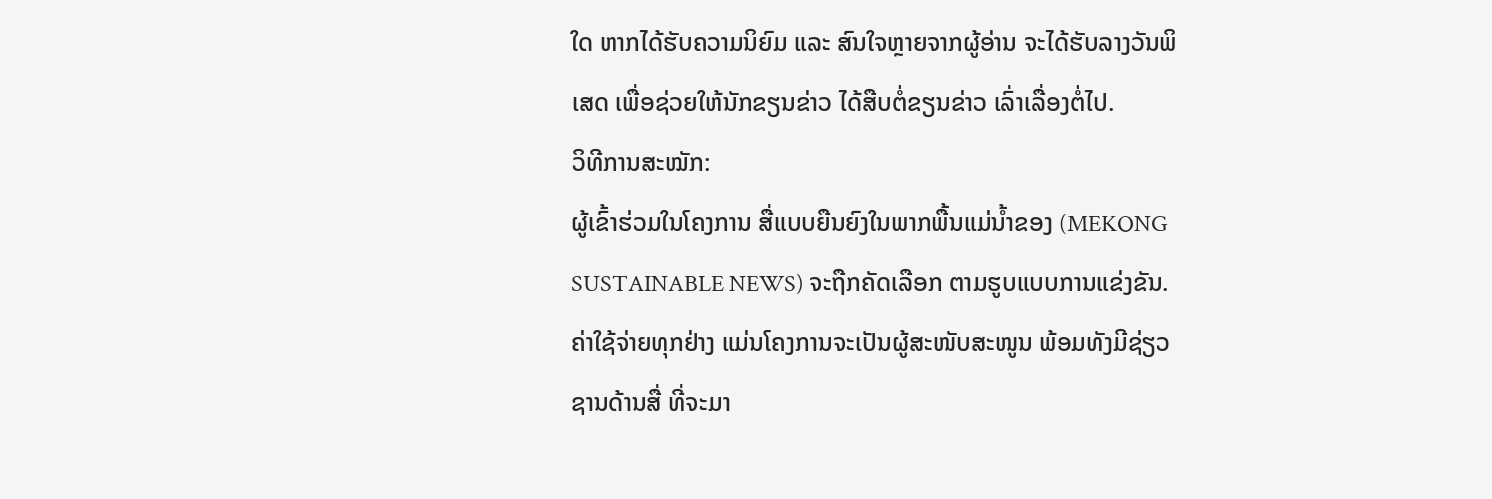ໃດ ຫາກໄດ້ຮັບຄວາມນິຍົມ ແລະ ສົນໃຈຫຼາຍຈາກຜູ້ອ່ານ ຈະໄດ້ຮັບລາງວັນພິເສດ ເພື່ອຊ່ວຍໃຫ້ນັກຂຽນຂ່າວ ໄດ້ສືບຕໍ່ຂຽນຂ່າວ ເລົ່າເລື່ອງຕໍ່ໄປ.
ວິທີການສະໝັກ:
ຜູ້ເຂົ້າຮ່ວມໃນໂຄງການ ສື່ແບບຍືນຍົງໃນພາກພື້ນແມ່ນໍ້າຂອງ (MEKONG SUSTAINABLE NEWS) ຈະຖືກຄັດເລືອກ ຕາມຮູບແບບການແຂ່ງຂັນ.
ຄ່າໃຊ້ຈ່າຍທຸກຢ່າງ ແມ່ນໂຄງການຈະເປັນຜູ້ສະໜັບສະໜູນ ພ້ອມທັງມີຊ່ຽວຊານດ້ານສື່ ທີ່ຈະມາ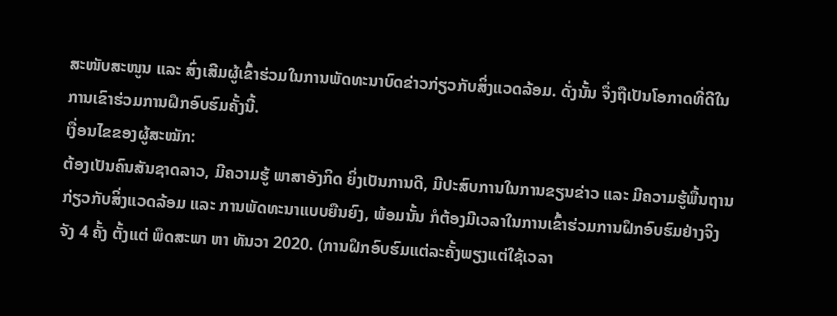ສະໜັບສະໜູນ ແລະ ສົ່ງເສີມຜູ້ເຂົ້າຮ່ວມໃນການພັດທະນາບົດຂ່າວກ່ຽວກັບສິ່ງແວດລ້ອມ. ດັ່ງນັ້ນ ຈຶ່ງຖືເປັນໂອກາດທີ່ດີໃນການເຂົາຮ່ວມການຝຶກອົບຮົມຄັ້ງນີ້.
ເງື່ອນໄຂຂອງຜູ້ສະໝັກ:
ຕ້ອງເປັນຄົນສັນຊາດລາວ, ມີຄວາມຮູ້ ພາສາອັງກິດ ຍິ່ງເປັນການດີ, ມີປະສົບການໃນການຂຽນຂ່າວ ແລະ ມີຄວາມຮູ້ພື້ນຖານກ່ຽວກັບສິ່ງແວດລ້ອມ ແລະ ການພັດທະນາແບບຍືນຍົງ, ພ້ອມນັ້ນ ກໍຕ້ອງມີເວລາໃນການເຂົ້າຮ່ວມການຝຶກອົບຮົມຢ່າງຈິງຈັງ 4 ຄັ້ງ ຕັ້ງແຕ່ ພຶດສະພາ ຫາ ທັນວາ 2020. (ການຝຶກອົບຮົມແຕ່ລະຄັ້ງພຽງແຕ່ໃຊ້ເວລາ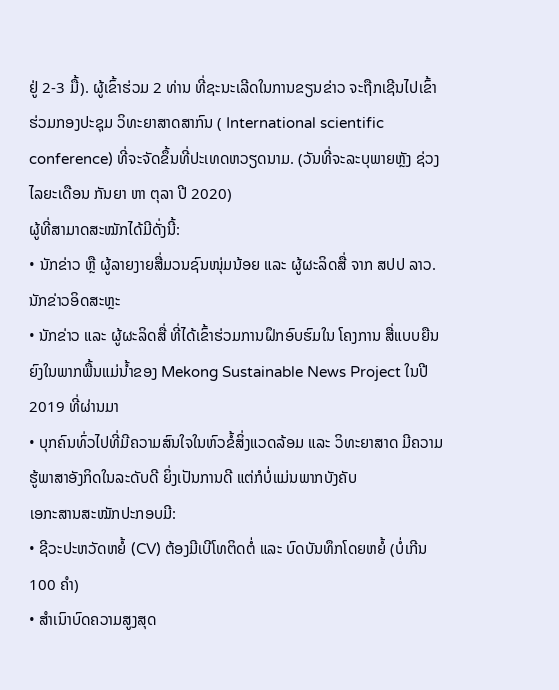ຢູ່ 2-3 ມື້). ຜູ້ເຂົ້າຮ່ວມ 2 ທ່ານ ທີ່ຊະນະເລີດໃນການຂຽນຂ່າວ ຈະຖືກເຊີນໄປເຂົ້າຮ່ວມກອງປະຊຸມ ວິທະຍາສາດສາກົນ ( International scientific conference) ທີ່ຈະຈັດຂຶ້ນທີ່ປະເທດຫວຽດນາມ. (ວັນທີ່ຈະລະບຸພາຍຫຼັງ ຊ່ວງໄລຍະເດືອນ ກັນຍາ ຫາ ຕຸລາ ປີ 2020)
ຜູ້ທີ່ສາມາດສະໝັກໄດ້ມີດັ່ງນີ້:
• ນັກຂ່າວ ຫຼື ຜູ້ລາຍງາຍສື່ມວນຊົນໜຸ່ມນ້ອຍ ແລະ ຜູ້ຜະລິດສື່ ຈາກ ສປປ ລາວ. ນັກຂ່າວອິດສະຫຼະ
• ນັກຂ່າວ ແລະ ຜູ້ຜະລິດສື່ ທີ່ໄດ້ເຂົ້າຮ່ວມການຝຶກອົບຮົມໃນ ໂຄງການ ສື່ແບບຍືນຍົງໃນພາກພື້ນແມ່ນໍ້າຂອງ Mekong Sustainable News Project ໃນປີ 2019 ທີ່ຜ່ານມາ
• ບຸກຄົນທົ່ວໄປທີ່ມີຄວາມສົນໃຈໃນຫົວຂໍ້ສິ່ງແວດລ້ອມ ແລະ ວິທະຍາສາດ ມີຄວາມຮູ້ພາສາອັງກິດໃນລະດັບດີ ຍິ່ງເປັນການດີ ແຕ່ກໍບໍ່ແມ່ນພາກບັງຄັບ
ເອກະສານສະໝັກປະກອບມີ:
• ຊີວະປະຫວັດຫຍໍ້ (CV) ຕ້ອງມີເບີໂທຕິດຕໍ່ ແລະ ບົດບັນທຶກໂດຍຫຍໍ້ (ບໍ່ເກີນ 100 ຄຳ)
• ສຳເນົາບົດຄວາມສູງສຸດ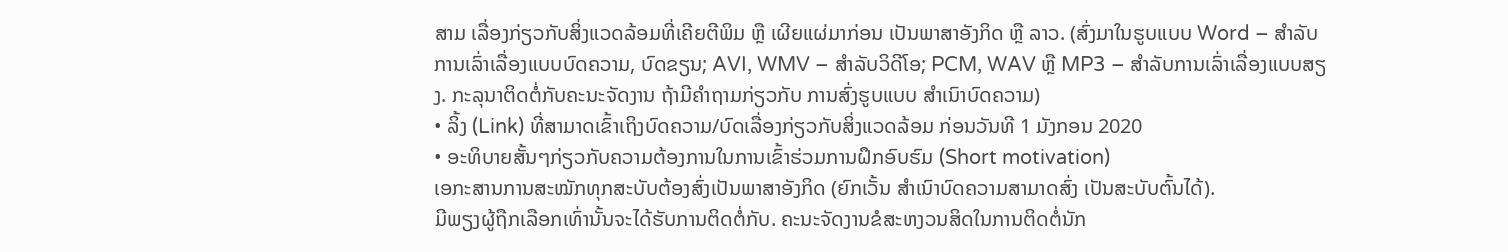ສາມ ເລື່ອງກ່ຽວກັບສິ່ງແວດລ້ອມທີ່ເຄີຍຕີພິມ ຫຼື ເຜີຍແຜ່ມາກ່ອນ ເປັນພາສາອັງກິດ ຫຼື ລາວ. (ສົ່ງມາໃນຮູບແບບ Word – ສຳລັບການເລົ່າເລື່ອງແບບບົດຄວາມ, ບົດຂຽນ; AVI, WMV – ສຳລັບວິດີໂອ; PCM, WAV ຫຼື MP3 – ສຳລັບການເລົ່າເລື່ອງແບບສຽງ. ກະລຸນາຕິດຕໍ່ກັບຄະນະຈັດງານ ຖ້າມີຄຳຖາມກ່ຽວກັບ ການສົ່ງຮູບແບບ ສຳເນົາບົດຄວາມ)
• ລິ້ງ (Link) ທີ່ສາມາດເຂົ້າເຖິງບົດຄວາມ/ບົດເລື່ອງກ່ຽວກັບສິ່ງແວດລ້ອມ ກ່ອນວັນທີ 1 ມັງກອນ 2020
• ອະທິບາຍສັ້ນໆກ່ຽວກັບຄວາມຕ້ອງການໃນການເຂົ້າຮ່ວມການຝຶກອົບຮົມ (Short motivation)
ເອກະສານການສະໝັກທຸກສະບັບຕ້ອງສົ່ງເປັນພາສາອັງກິດ (ຍົກເວັ້ນ ສຳເນົາບົດຄວາມສາມາດສົ່ງ ເປັນສະບັບຕົ້ນໄດ້).
ມີພຽງຜູ້ຖືກເລືອກເທົ່ານັ້ນຈະໄດ້ຮັບການຕິດຕໍ່ກັບ. ຄະນະຈັດງານຂໍສະຫງວນສິດໃນການຕິດຕໍ່ນັກ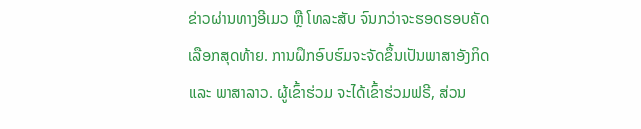ຂ່າວຜ່ານທາງອີເມວ ຫຼື ໂທລະສັບ ຈົນກວ່າຈະຮອດຮອບຄັດເລືອກສຸດທ້າຍ. ການຝຶກອົບຮົມຈະຈັດຂຶ້ນເປັນພາສາອັງກິດ ແລະ ພາສາລາວ. ຜູ້ເຂົ້າຮ່ວມ ຈະໄດ້ເຂົ້າຮ່ວມຟຣີ, ສ່ວນ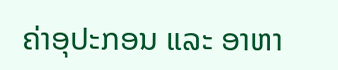ຄ່າອຸປະກອນ ແລະ ອາຫາ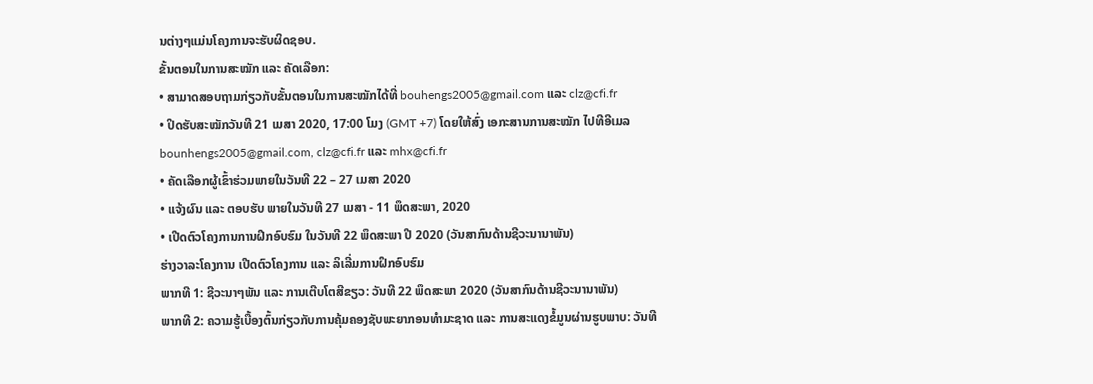ນຕ່າງໆແມ່ນໂຄງການຈະຮັບຜິດຊອບ.
ຂັ້ນຕອນໃນການສະໝັກ ແລະ ຄັດເລືອກ:
• ສາມາດສອບຖາມກ່ຽວກັບຂັ້ນຕອນໃນການສະໝັກໄດ້ທີ່ bouhengs2005@gmail.com ແລະ clz@cfi.fr
• ປິດຮັບສະໝັກວັນທີ 21 ເມສາ 2020, 17:00 ໂມງ (GMT +7) ໂດຍໃຫ້ສົ່ງ ເອກະສານການສະໝັກ ໄປທີອີເມລ bounhengs2005@gmail.com, clz@cfi.fr ແລະ mhx@cfi.fr
• ຄັດເລືອກຜູ້ເຂົ້າຮ່ວມພາຍໃນວັນທີ 22 – 27 ເມສາ 2020
• ແຈ້ງຜົນ ແລະ ຕອບຮັບ ພາຍໃນວັນທີ 27 ເມສາ - 11 ພຶດສະພາ, 2020
• ເປີດຕົວໂຄງການການຝຶກອົບຮົມ ໃນວັນທີ 22 ພຶດສະພາ ປີ 2020 (ວັນສາກົນດ້ານຊີວະນານາພັນ)
ຮ່າງວາລະໂຄງການ ເປີດຕົວໂຄງການ ແລະ ລິເລີ່ມການຝຶກອົບຮົມ
ພາກທີ 1: ຊີວະນາໆພັນ ແລະ ການເຕີບໂຕສີຂຽວ: ວັນທີ 22 ພຶດສະພາ 2020 (ວັນສາກົນດ້ານຊີວະນານາພັນ)
ພາກທີ 2: ຄວາມຮູ້ເບື້ອງຕົ້ນກ່ຽວກັບການຄຸ້ມຄອງຊັບພະຍາກອນທຳມະຊາດ ແລະ ການສະແດງຂໍ້ມູນຜ່ານຮູບພາບ: ວັນທີ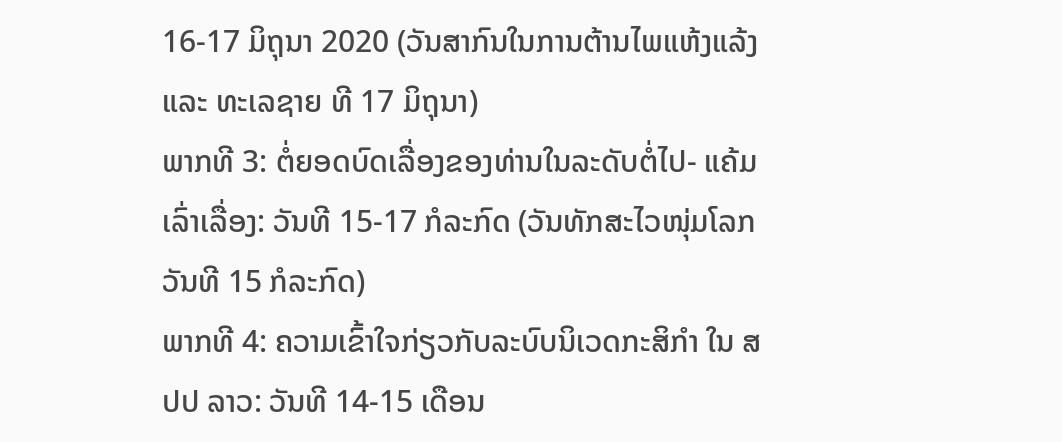16-17 ມິຖຸນາ 2020 (ວັນສາກົນໃນການຕ້ານໄພແຫ້ງແລ້ງ ແລະ ທະເລຊາຍ ທີ 17 ມິຖຸນາ)
ພາກທີ 3: ຕໍ່ຍອດບົດເລື່ອງຂອງທ່ານໃນລະດັບຕໍ່ໄປ- ແຄ້ມເລົ່າເລື່ອງ: ວັນທີ 15-17 ກໍລະກົດ (ວັນທັກສະໄວໜຸ່ມໂລກ ວັນທີ 15 ກໍລະກົດ)
ພາກທີ 4: ຄວາມເຂົ້າໃຈກ່ຽວກັບລະບົບນິເວດກະສິກຳ ໃນ ສປປ ລາວ: ວັນທີ 14-15 ເດືອນ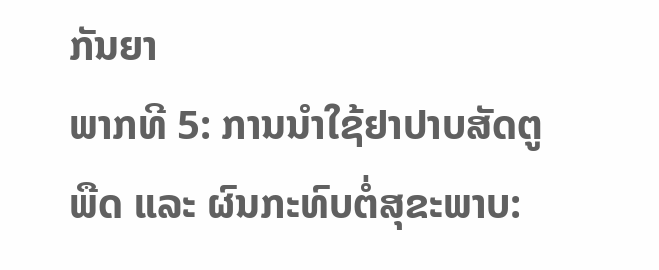ກັນຍາ
ພາກທີ 5: ການນຳໃຊ້ຢາປາບສັດຕູພືດ ແລະ ຜົນກະທົບຕໍ່ສຸຂະພາບ: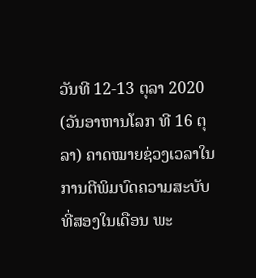ວັນທີ 12-13 ຕຸລາ 2020 (ວັນອາຫານໂລກ ທີ 16 ຕຸລາ) ຄາດໝາຍຊ່ວງເວລາໃນການຕີພິມບົດຄວາມສະບັບທີ່ສອງໃນເດືອນ ພະ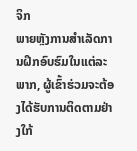ຈິກ
ພາຍຫຼັງການສຳເລັດການຝຶກອົບຮົມໃນແຕ່ລະພາກ, ຜູ້ເຂົ້າຮ່ວມຈະຕ້ອງໄດ້ຮັບການຕິດຕາມຢ່າງໃກ້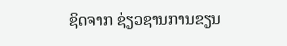ຊິດຈາກ ຊ່ຽວຊານການຂຽນ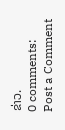ຂ່າວ.
0 comments:
Post a Comment